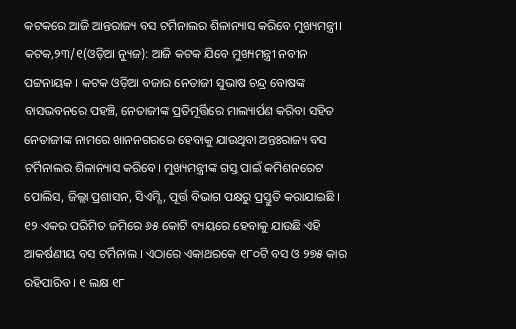କଟକରେ ଆଜି ଆନ୍ତରାଜ୍ୟ ବସ ଟର୍ମିନାଲର ଶିଳାନ୍ୟାସ କରିବେ ମୁଖ୍ୟମନ୍ତ୍ରୀ।
କଟକ,୨୩/୧(ଓଡ଼ିଆ ନ୍ୟୁଜ): ଆଜି କଟକ ଯିବେ ମୁଖ୍ୟମନ୍ତ୍ରୀ ନବୀନ ପଟ୍ଟନାୟକ । କଟକ ଓଡ଼ିଆ ବଜାର ନେତାଜୀ ସୁଭାଷ ଚନ୍ଦ୍ର ବୋଷଙ୍କ ବାସଭବନରେ ପହଞ୍ଚି, ନେତାଜୀଙ୍କ ପ୍ରତିମୂର୍ତ୍ତିରେ ମାଲ୍ୟାର୍ପଣ କରିବା ସହିତ ନେତାଜୀଙ୍କ ନାମରେ ଖାନନଗରରେ ହେବାକୁ ଯାଉଥିବା ଅନ୍ତଃରାଜ୍ୟ ବସ ଟର୍ମିନାଲର ଶିଳାନ୍ୟାସ କରିବେ। ମୁଖ୍ୟମନ୍ତ୍ରୀଙ୍କ ଗସ୍ତ ପାଇଁ କମିଶନରେଟ ପୋଲିସ, ଜିଲ୍ଲା ପ୍ରଶାସନ, ସିଏମ୍ସି, ପୂର୍ତ୍ତ ବିଭାଗ ପକ୍ଷରୁ ପ୍ରସ୍ତୁତି କରାଯାଇଛି ।
୧୨ ଏକର ପରିମିତ ଜମିରେ ୬୫ କୋଟି ବ୍ୟୟରେ ହେବାକୁ ଯାଉଛି ଏହି ଆକର୍ଷଣୀୟ ବସ ଟର୍ମିନାଲ । ଏଠାରେ ଏକାଥରକେ ୧୮୦ଟି ବସ ଓ ୨୭୫ କାର ରହିପାରିବ । ୧ ଲକ୍ଷ ୧୮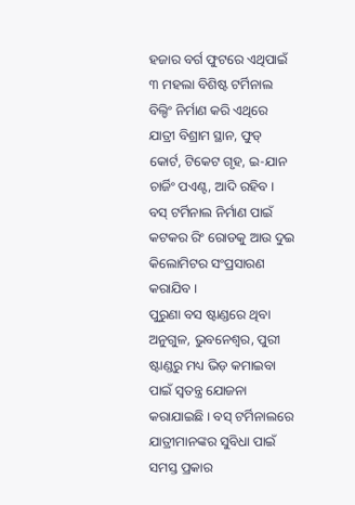ହଜାର ବର୍ଗ ଫୁଟରେ ଏଥିପାଇଁ ୩ ମହଲା ବିଶିଷ୍ଟ ଟର୍ମିନାଲ ବିଲ୍ଡିଂ ନିର୍ମାଣ କରି ଏଥିରେ ଯାତ୍ରୀ ବିଶ୍ରାମ ସ୍ଥାନ, ଫୁଡ୍ କୋର୍ଟ, ଟିକେଟ ଗୃହ, ଇ-ଯାନ ଚାର୍ଜିଂ ପଏଣ୍ଟ, ଆଦି ରହିବ । ବସ୍ ଟର୍ମିନାଲ ନିର୍ମାଣ ପାଇଁ କଟକର ରିଂ ରୋଡକୁ ଆଉ ଦୁଇ କିଲୋମିଟର ସଂପ୍ରସାରଣ କରାଯିବ ।
ପୁରୁଣା ବସ ଷ୍ଟାଣ୍ଡରେ ଥିବା ଅନୁଗୁଳ, ଭୁବନେଶ୍ବର, ପୁରୀ ଷ୍ଟାଣ୍ଡରୁ ମଧ୍ୟ ଭିଡ଼ କମାଇବା ପାଇଁ ସ୍ବତନ୍ତ୍ର ଯୋଜନା କରାଯାଇଛି । ବସ୍ ଟର୍ମିନାଲରେ ଯାତ୍ରୀମାନଙ୍କର ସୁବିଧା ପାଇଁ ସମସ୍ତ ପ୍ରକାର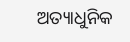ଅତ୍ୟାଧୁନିକ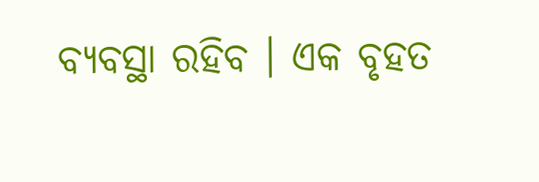ବ୍ୟବସ୍ଥା ରହିବ । ଏକ ବୃହତ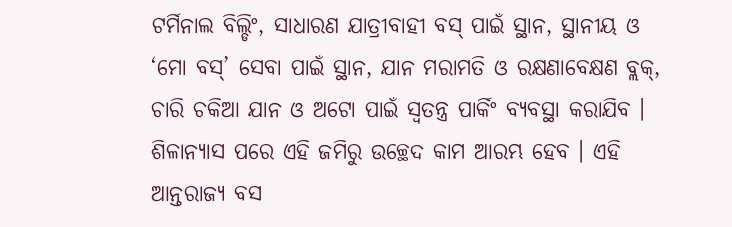ଟର୍ମିନାଲ ବିଲ୍ଡିଂ, ସାଧାରଣ ଯାତ୍ରୀବାହୀ ବସ୍ ପାଇଁ ସ୍ଥାନ, ସ୍ଥାନୀୟ ଓ ‘ମୋ ବସ୍’ ସେବା ପାଇଁ ସ୍ଥାନ, ଯାନ ମରାମତି ଓ ରକ୍ଷଣାବେକ୍ଷଣ ବ୍ଲକ୍, ଚାରି ଚକିଆ ଯାନ ଓ ଅଟୋ ପାଇଁ ସ୍ୱତନ୍ତ୍ର ପାର୍କିଂ ବ୍ୟବସ୍ଥା କରାଯିବ । ଶିଳାନ୍ୟାସ ପରେ ଏହି ଜମିରୁ ଉଚ୍ଛେଦ କାମ ଆରମ୍ଭ ହେବ । ଏହି ଆନ୍ତରାଜ୍ୟ ବସ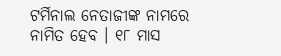ଟର୍ମିନାଲ ନେତାଜୀଙ୍କ ନାମରେ ନାମିତ ହେବ । ୧୮ ମାସ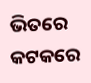ଭିତରେ କଟକରେ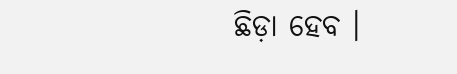ଛିଡ଼ା ହେବ ।